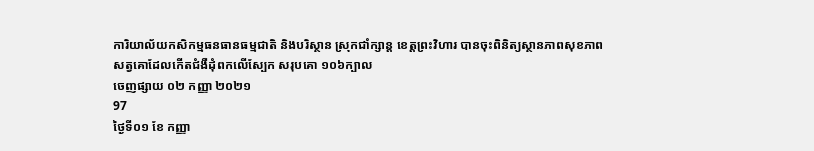ការិយាល័យកសិកម្មធនធានធម្មជាតិ និងបរិស្ថាន ស្រុកជាំក្សាន្ត ខេត្តព្រះវិហារ បានចុះពិនិត្យស្ថានភាពសុខភាពសត្វគោដែលកើតជំងឺដុំពកលើស្បែក សរុបគោ ១០៦ក្បាល
ចេញផ្សាយ ០២ កញ្ញា ២០២១
97
ថ្ងៃទី០១ ខែ កញ្ញា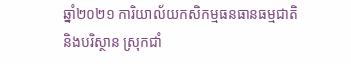ឆ្នាំ២០២១ ការិយាល័យកសិកម្មធនធានធម្មជាតិ និងបរិស្ថាន ស្រុកជាំ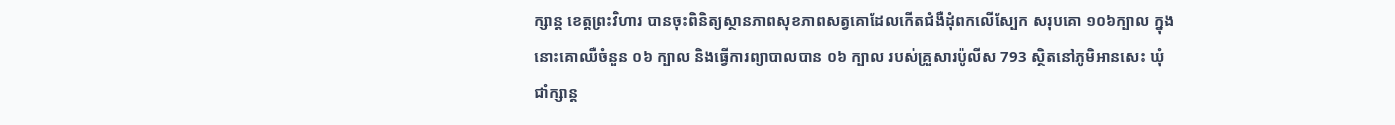ក្សាន្ត ខេត្តព្រះវិហារ បានចុះពិនិត្យស្ថានភាពសុខភាពសត្វគោដែលកើតជំងឺដុំពកលើស្បែក សរុបគោ ១០៦ក្បាល ក្នុងនោះគោឈឺចំនួន ០៦ ក្បាល និងធ្វើការព្យាបាលបាន ០៦ ក្បាល របស់គ្រួសារប៉ូលីស 793 ស្ថិតនៅភូមិអានសេះ ឃុំជាំក្សាន្ត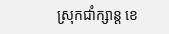ស្រុកជាំក្សាន្ត ខេ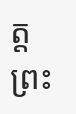ត្តព្រះ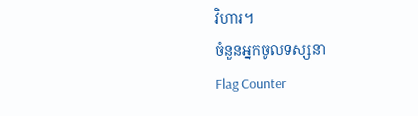វិហារ។
ចំនួនអ្នកចូលទស្សនា
Flag Counter